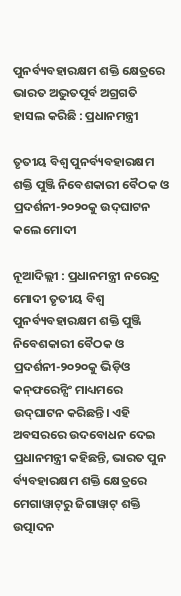ପୁନର୍ବ୍ୟବହାରକ୍ଷମ ଶକ୍ତି କ୍ଷେତ୍ରରେ ଭାରତ ଅଦ୍ଭୁତପୂର୍ବ ଅଗ୍ରଗତି ହାସଲ କରିଛି : ପ୍ରଧାନମନ୍ତ୍ରୀ

ତୃତୀୟ ବିଶ୍ୱ ପୁନର୍ବ୍ୟବହାରକ୍ଷମ ଶକ୍ତି ପୁଞ୍ଜି ନିବେଶକାରୀ ବୈଠକ ଓ ପ୍ରଦର୍ଶନୀ-୨୦୨୦କୁ ଉଦ୍‍ଘାଟନ କଲେ ମୋଦୀ

ନୂଆଦିଲ୍ଲୀ : ପ୍ରଧାନମନ୍ତ୍ରୀ ନରେନ୍ଦ୍ର ମୋଦୀ ତୃତୀୟ ବିଶ୍ୱ ପୁନର୍ବ୍ୟବହାରକ୍ଷମ ଶକ୍ତି ପୁଞ୍ଜି ନିବେଶକାରୀ ବୈଠକ ଓ ପ୍ରଦର୍ଶନୀ-୨୦୨୦କୁ ଭିଡ଼ିଓ କନ୍‍ଫରେନ୍ସିଂ ମାଧ୍ୟମରେ ଉଦ୍‍ଘାଟନ କରିଛନ୍ତି। ଏହି ଅବସରରେ ଉଦବୋଧନ ଦେଇ ପ୍ରଧାନମନ୍ତ୍ରୀ କହିଛନ୍ତି, ଭାରତ ପୁନ ର୍ବ୍ୟବହାରକ୍ଷମ ଶକ୍ତି କ୍ଷେତ୍ରରେ ମେଗାୱାଟ୍‍ରୁ ଜିଗାୱାଟ୍‍ ଶକ୍ତି ଉତ୍ପାଦନ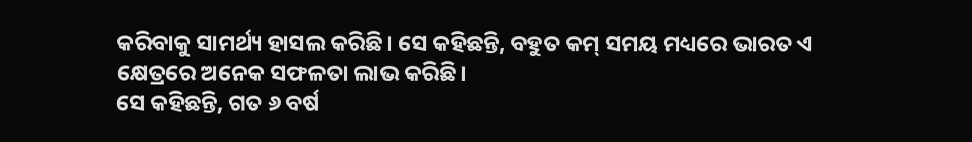କରିବାକୁ ସାମର୍ଥ୍ୟ ହାସଲ କରିଛି। ସେ କହିଛନ୍ତି, ବହୁତ କମ୍‍ ସମୟ ମଧ୍ୟରେ ଭାରତ ଏ କ୍ଷେତ୍ରରେ ଅନେକ ସଫଳତା ଲାଭ କରିଛି।
ସେ କହିଛନ୍ତି, ଗତ ୬ ବର୍ଷ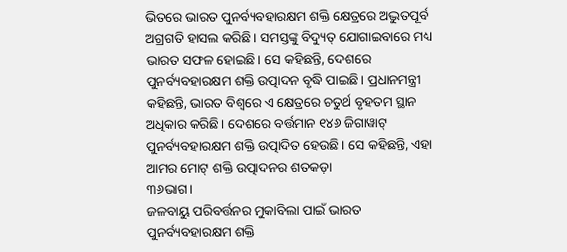ଭିତରେ ଭାରତ ପୁନର୍ବ୍ୟବହାରକ୍ଷମ ଶକ୍ତି କ୍ଷେତ୍ରରେ ଅଦ୍ଭୁତପୂର୍ବ ଅଗ୍ରଗତି ହାସଲ କରିଛି। ସମସ୍ତଙ୍କୁ ବିଦ୍ୟୁତ୍‍ ଯୋଗାଇବାରେ ମଧ୍ୟ ଭାରତ ସଫଳ ହୋଇଛି। ସେ କହିଛନ୍ତି, ଦେଶରେ ପୁନର୍ବ୍ୟବହାରକ୍ଷମ ଶକ୍ତି ଉତ୍ପାଦନ ବୃଦ୍ଧି ପାଇଛି। ପ୍ରଧାନମନ୍ତ୍ରୀ କହିଛନ୍ତି, ଭାରତ ବିଶ୍ୱରେ ଏ କ୍ଷେତ୍ରରେ ଚତୁର୍ଥ ବୃହତମ ସ୍ଥାନ ଅଧିକାର କରିଛି। ଦେଶରେ ବର୍ତ୍ତମାନ ୧୪୬ ଜିଗାୱାଟ୍‍ ପୁନର୍ବ୍ୟବହାରକ୍ଷମ ଶକ୍ତି ଉତ୍ପାଦିତ ହେଉଛି। ସେ କହିଛନ୍ତି, ଏହା ଆମର ମୋଟ୍‍ ଶକ୍ତି ଉତ୍ପାଦନର ଶତକଡ଼ା
୩୬ଭାଗ।
ଜଳବାୟୁ ପରିବର୍ତ୍ତନର ମୁକାବିଲା ପାଇଁ ଭାରତ ପୁନର୍ବ୍ୟବହାରକ୍ଷମ ଶକ୍ତି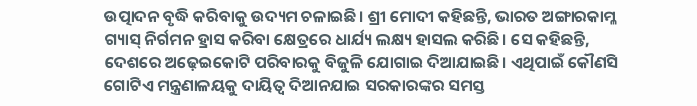ଉତ୍ପାଦନ ବୃଦ୍ଧି କରିବାକୁ ଉଦ୍ୟମ ଚଳାଇଛି। ଶ୍ରୀ ମୋଦୀ କହିଛନ୍ତି, ଭାରତ ଅଙ୍ଗାରକାମ୍ଳ ଗ୍ୟାସ୍‍ ନିର୍ଗମନ ହ୍ରାସ କରିବା କ୍ଷେତ୍ରରେ ଧାର୍ଯ୍ୟ ଲକ୍ଷ୍ୟ ହାସଲ କରିଛି। ସେ କହିଛନ୍ତି, ଦେଶରେ ଅଢ଼େଇକୋଟି ପରିବାରକୁ ବିଜୁଳି ଯୋଗାଇ ଦିଆଯାଇଛି। ଏଥିପାଇଁ କୌଣସି ଗୋଟିଏ ମନ୍ତ୍ରଣାଳୟକୁ ଦାୟିତ୍ୱ ଦିଆନଯାଇ ସରକାରଙ୍କର ସମସ୍ତ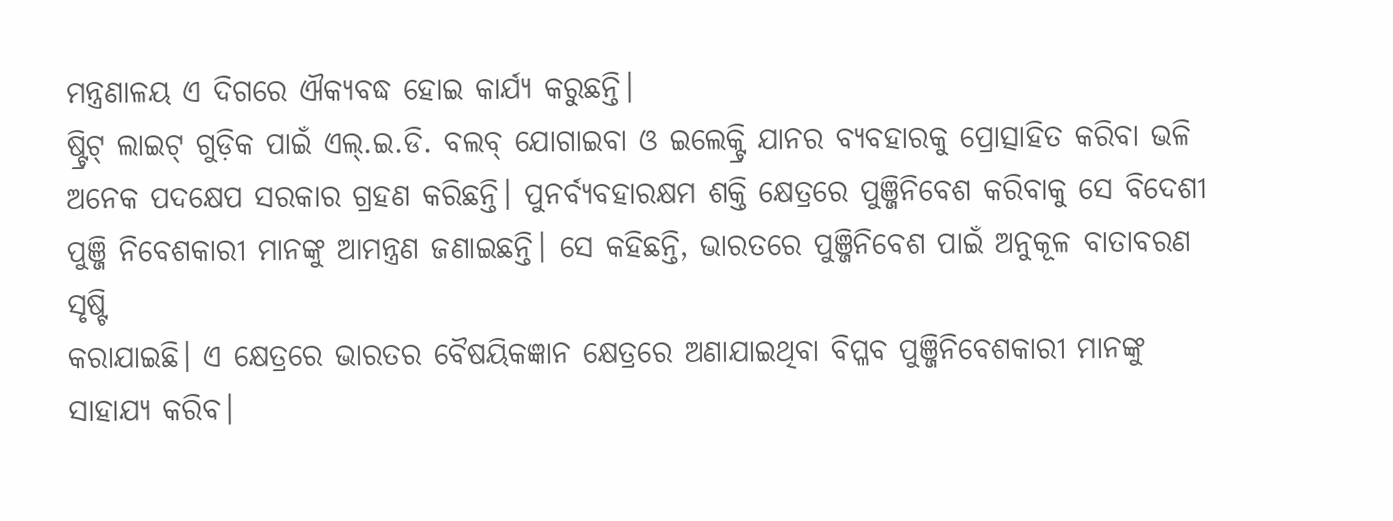ମନ୍ତ୍ରଣାଳୟ ଏ ଦିଗରେ ଐକ୍ୟବଦ୍ଧ ହୋଇ କାର୍ଯ୍ୟ କରୁଛନ୍ତି।
ଷ୍ଟ୍ରିଟ୍‍ ଲାଇଟ୍‍ ଗୁଡ଼ିକ ପାଇଁ ଏଲ୍‍.ଇ.ଡି. ବଲବ୍‍ ଯୋଗାଇବା ଓ ଇଲେକ୍ଟ୍ରି ଯାନର ବ୍ୟବହାରକୁ ପ୍ରୋତ୍ସାହିତ କରିବା ଭଳି ଅନେକ ପଦକ୍ଷେପ ସରକାର ଗ୍ରହଣ କରିଛନ୍ତି। ପୁନର୍ବ୍ୟବହାରକ୍ଷମ ଶକ୍ତି କ୍ଷେତ୍ରରେ ପୁଞ୍ଜିନିବେଶ କରିବାକୁ ସେ ବିଦେଶୀ ପୁଞ୍ଜି ନିବେଶକାରୀ ମାନଙ୍କୁ ଆମନ୍ତ୍ରଣ ଜଣାଇଛନ୍ତି। ସେ କହିଛନ୍ତି, ଭାରତରେ ପୁଞ୍ଜିନିବେଶ ପାଇଁ ଅନୁକୂଳ ବାତାବରଣ ସୃଷ୍ଟି
କରାଯାଇଛି। ଏ କ୍ଷେତ୍ରରେ ଭାରତର ବୈଷୟିକଜ୍ଞାନ କ୍ଷେତ୍ରରେ ଅଣାଯାଇଥିବା ବିପ୍ଳବ ପୁଞ୍ଜିନିବେଶକାରୀ ମାନଙ୍କୁ ସାହାଯ୍ୟ କରିବ।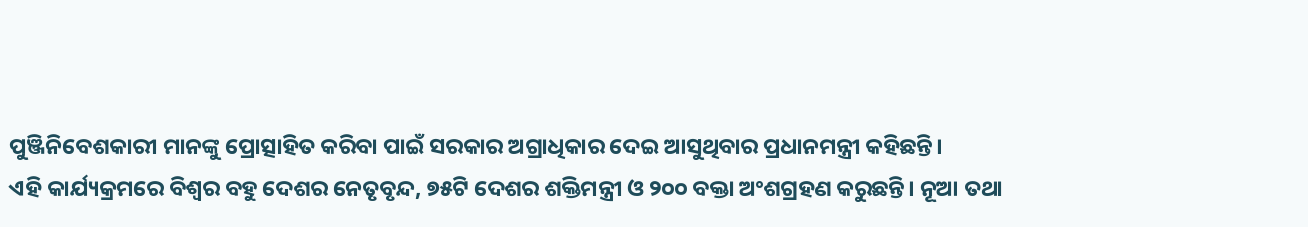ପୁଞ୍ଜିନିବେଶକାରୀ ମାନଙ୍କୁ ପ୍ରୋତ୍ସାହିତ କରିବା ପାଇଁ ସରକାର ଅଗ୍ରାଧିକାର ଦେଇ ଆସୁଥିବାର ପ୍ରଧାନମନ୍ତ୍ରୀ କହିଛନ୍ତି।
ଏହି କାର୍ଯ୍ୟକ୍ରମରେ ବିଶ୍ୱର ବହୁ ଦେଶର ନେତୃବୃନ୍ଦ, ୭୫ଟି ଦେଶର ଶକ୍ତିମନ୍ତ୍ରୀ ଓ ୨୦୦ ବକ୍ତା ଅଂଶଗ୍ରହଣ କରୁଛନ୍ତି। ନୂଆ ତଥା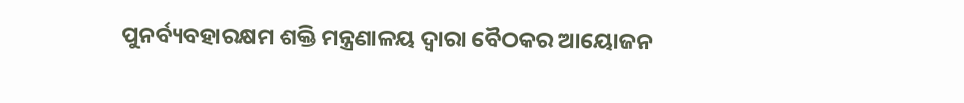ପୁନର୍ବ୍ୟବହାରକ୍ଷମ ଶକ୍ତି ମନ୍ତ୍ରଣାଳୟ ଦ୍ୱାରା ବୈଠକର ଆୟୋଜନ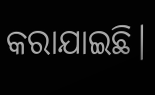କରାଯାଇଛି।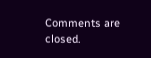Comments are closed.